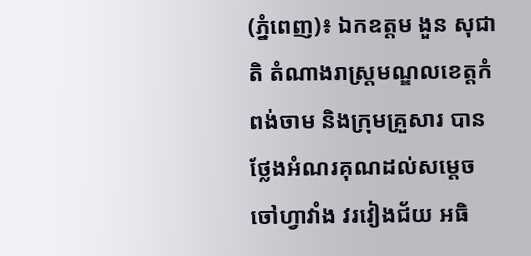(ភ្នំពេញ)៖ ឯកឧត្តម ងួន សុជាតិ តំណាងរាស្រ្តមណ្ឌលខេត្តកំពង់ចាម និងក្រុមគ្រួសារ បានថ្លែងអំណរគុណដល់សម្ដេចចៅហ្វាវាំង វរវៀងជ័យ អធិ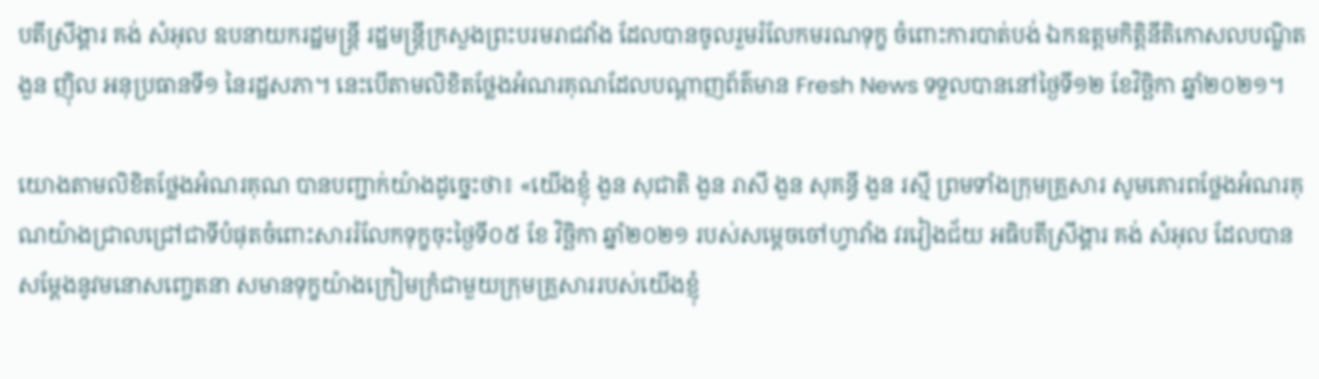បតីស្រីង្គារ គង់ សំអុល ឧបនាយករដ្ឋមន្ត្រី រដ្ឋមន្ត្រីក្រសួងព្រះបរមរាជវាំង ដែលបានចូលរួមរំលែកមរណទុក្ខ ចំពោះការបាត់បង់ ឯកឧត្តមកិត្តិនីតិកោសលបណ្ឌិត ងួន ញ៉ិល អនុប្រធានទី១ នៃរដ្ឋសភា។ នេះបើតាមលិខិតថ្លែងអំណរគុណដែលបណ្តាញព័ត៌មាន Fresh News ទទួលបាននៅថ្ងៃទី១២ ខែវិច្ឆិកា ឆ្នាំ២០២១។

យោងតាមលិខិតថ្លែងអំណរគុណ បានបញ្ជាក់យ៉ាងដូច្នេះថា៖ «យើងខ្ញុំ ងួន សុជាតិ ងួន រាសី ងួន សុគន្ធី ងួន រស្មី ព្រមទាំងក្រុមគ្រួសារ សូមគោរពថ្លែងអំណរគុណយ៉ាងជ្រាលជ្រៅជាទីបំផុតចំពោះសាររំលែកទុក្ខចុះថ្ងៃទី០៥ ខែ វិច្ឆិកា ឆ្នាំ២០២១ របស់សម្ដេចចៅហ្វាវាំង វរវៀងជ័យ អធិបតីស្រីង្គារ គង់ សំអុល ដែលបានសម្តែងនូវមនោសញ្ចេតនា សមានទុក្ខយ៉ាងក្រៀមក្រំជាមួយក្រុមគ្រួសាររបស់យើងខ្ញុំ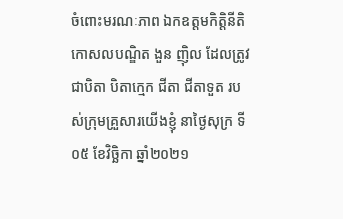ចំពោះមរណៈភាព ឯកឧត្តមកិត្តិនីតិកោសលបណ្ឌិត ងួន ញ៉ិល ដែលត្រូវជាបិតា បិតាក្មេក ជីតា ជីតាទួត របស់ក្រុមគ្រួសារយើងខ្ញុំ នាថ្ងៃសុក្រ ទី០៥ ខែវិច្ឆិកា ឆ្នាំ២០២១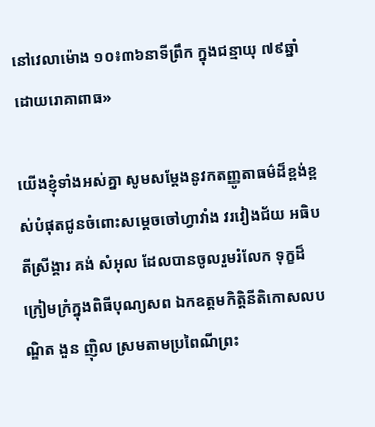នៅវេលាម៉ោង ១០៖៣៦នាទីព្រឹក ក្នុងជន្មាយុ ៧៩ឆ្នាំ ដោយរោគាពាធ»

យើងខ្ញុំទាំងអស់គ្នា សូមសម្តែងនូវកតញ្ញូតាធម៌ដ៏ខ្ពង់ខ្ពស់បំផុតជូនចំពោះសម្ដេចចៅហ្វាវាំង វរវៀងជ័យ អធិបតីស្រីង្គារ គង់ សំអុល ដែលបានចូលរួមរំលែក ទុក្ខដ៏ក្រៀមក្រំក្នុងពិធីបុណ្យសព ឯកឧត្ដមកិត្តិនីតិកោសលបណ្ឌិត ងួន ញ៉ិល ស្រមតាមប្រពៃណីព្រះ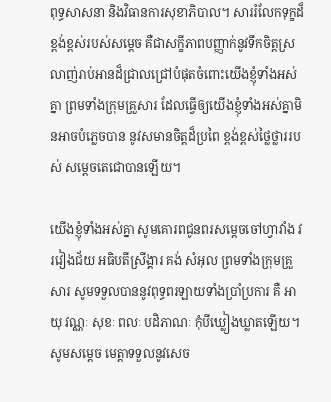ពុទ្ធសាសនា និងវិធានការសុខាភិបាល។ សាររំលែកទុក្ខដ៏ខ្ពង់ខ្ពស់របស់សម្តេច គឺជាសក្ខីភាពបញ្ញាក់នូវទឹកចិត្តស្រលាញ់រាប់អានដ៏ជ្រាលជ្រៅបំផុតចំពោះយើងខ្ញុំទាំងអស់គ្នា ព្រមទាំងក្រុមគ្រួសារ ដែលធ្វើឲ្យយើងខ្ញុំទាំងអស់គ្នាមិនអាចបំភ្លេចបាន នូវសមានចិត្តដ៏ប្រពៃ ខ្ពង់ខ្ពស់ថ្លៃថ្លាររបស់ សម្តេចតេជោបានឡើយ។

យើងខ្ញុំទាំងអស់គ្នា សូមគោរពជូនពរសម្ដេចចៅហ្វាវាំង វរវៀងជ័យ អធិបតីស្រីង្គារ គង់ សំអុល ព្រមទាំងក្រុមគ្រួសារ សូមទទួលបាននូវពុទ្ធពរឡាយទាំងប្រាំប្រការ គឺ អាយុ វណ្ណៈ សុខៈ ពលៈ បដិភាណៈ កុំបីឃ្លៀងឃ្លាតឡើយ។ សូមសម្តេច មេត្តាទទួលនូវសេច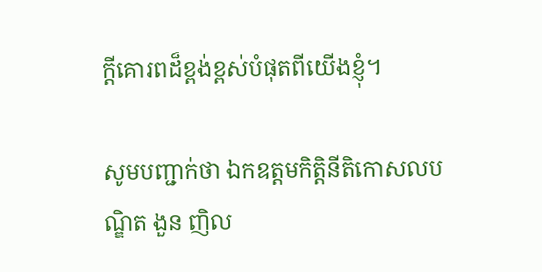ក្តីគោរពដ៏ខ្ពង់ខ្ពស់បំផុតពីយើងខ្ញុំ។

សូមបញ្ជាក់ថា ឯកឧត្តមកិត្តិនីតិកោសលបណ្ឌិត ងួន ញិល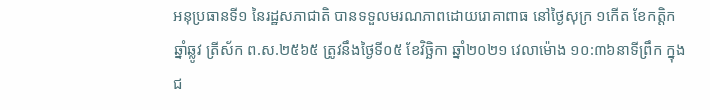អនុប្រធានទី១ នៃរដ្ឋសភាជាតិ បានទទួលមរណភាពដោយរោគាពាធ នៅថ្ងៃសុក្រ ១កើត ខែកត្តិក ឆ្នាំឆ្លូវ ត្រីស័ក ព.ស.២៥៦៥ ត្រូវនឹងថ្ងៃទី០៥ ខែវិច្ឆិកា ឆ្នាំ២០២១ វេលាម៉ោង ១០:៣៦នាទីព្រឹក ក្នុងជ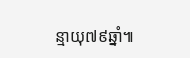ន្មាយុ៧៩ឆ្នាំ៕